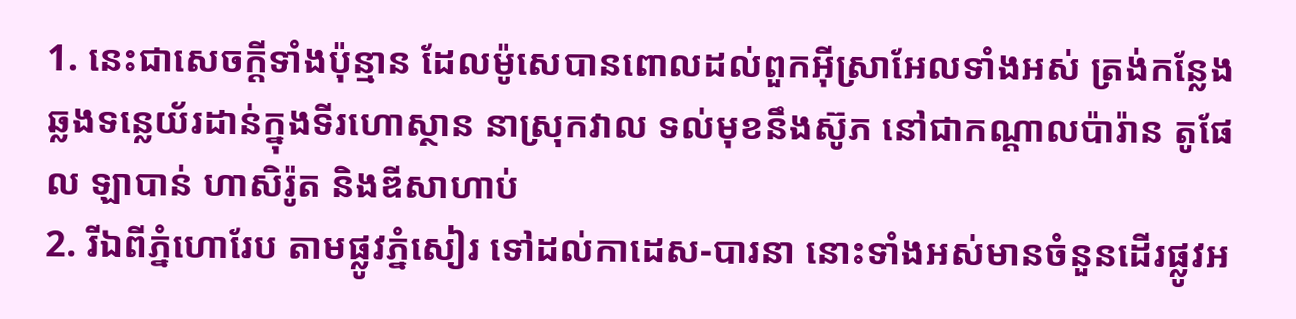1. នេះជាសេចក្ដីទាំងប៉ុន្មាន ដែលម៉ូសេបានពោលដល់ពួកអ៊ីស្រាអែលទាំងអស់ ត្រង់កន្លែងឆ្លងទន្លេយ័រដាន់ក្នុងទីរហោស្ថាន នាស្រុកវាល ទល់មុខនឹងស៊ូភ នៅជាកណ្តាលប៉ារ៉ាន តូផែល ឡាបាន់ ហាសិរ៉ូត និងឌីសាហាប់
2. រីឯពីភ្នំហោរែប តាមផ្លូវភ្នំសៀរ ទៅដល់កាដេស-បារនា នោះទាំងអស់មានចំនួនដើរផ្លូវអ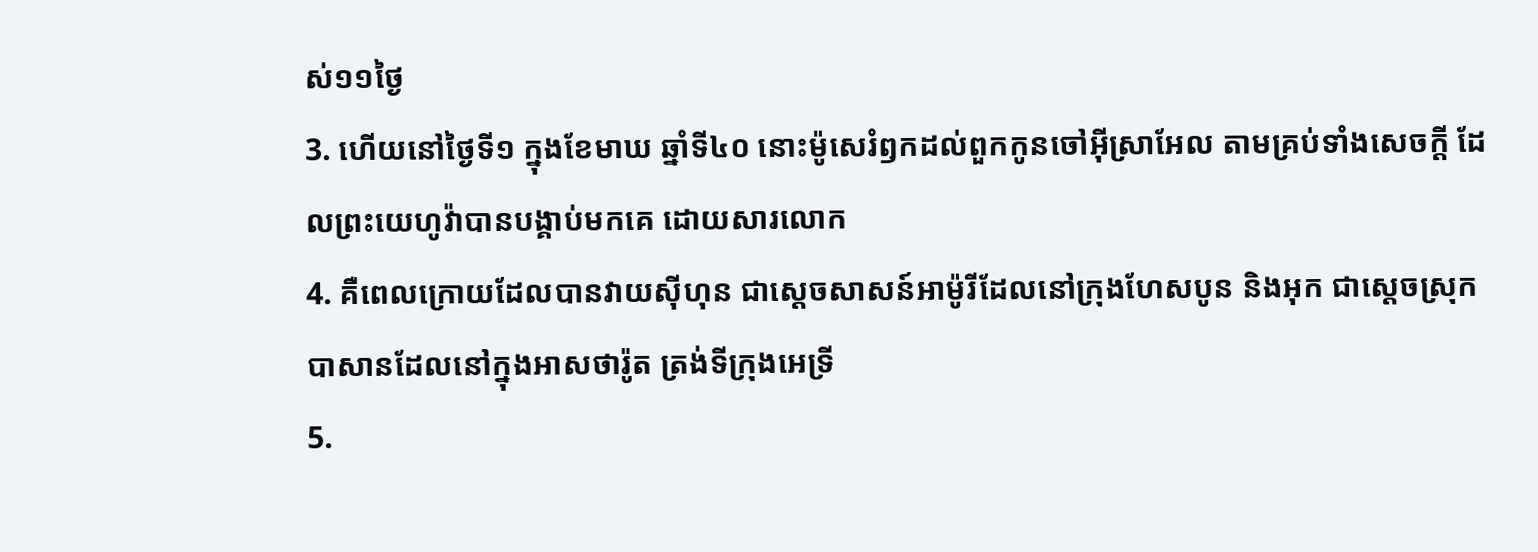ស់១១ថ្ងៃ
3. ហើយនៅថ្ងៃទី១ ក្នុងខែមាឃ ឆ្នាំទី៤០ នោះម៉ូសេរំឭកដល់ពួកកូនចៅអ៊ីស្រាអែល តាមគ្រប់ទាំងសេចក្ដី ដែលព្រះយេហូវ៉ាបានបង្គាប់មកគេ ដោយសារលោក
4. គឺពេលក្រោយដែលបានវាយស៊ីហុន ជាស្តេចសាសន៍អាម៉ូរីដែលនៅក្រុងហែសបូន និងអុក ជាស្តេចស្រុកបាសានដែលនៅក្នុងអាសថារ៉ូត ត្រង់ទីក្រុងអេទ្រី
5.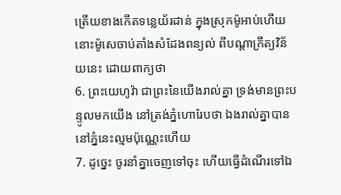ត្រើយខាងកើតទន្លេយ័រដាន់ ក្នុងស្រុកម៉ូអាប់ហើយ នោះម៉ូសេចាប់តាំងសំដែងពន្យល់ ពីបណ្តាក្រឹត្យវិន័យនេះ ដោយពាក្យថា
6. ព្រះយេហូវ៉ា ជាព្រះនៃយើងរាល់គ្នា ទ្រង់មានព្រះបន្ទូលមកយើង នៅត្រង់ភ្នំហោរែបថា ឯងរាល់គ្នាបាននៅភ្នំនេះល្មមប៉ុណ្ណេះហើយ
7. ដូច្នេះ ចូរនាំគ្នាចេញទៅចុះ ហើយធ្វើដំណើរទៅឯ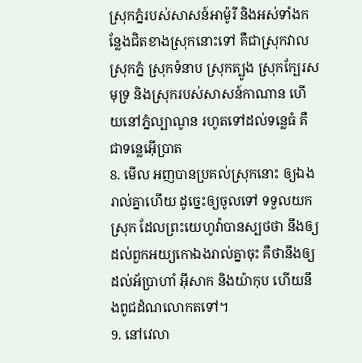ស្រុកភ្នំរបស់សាសន៍អាម៉ូរី និងអស់ទាំងកន្លែងជិតខាងស្រុកនោះទៅ គឺជាស្រុកវាល ស្រុកភ្នំ ស្រុកទំនាប ស្រុកត្បូង ស្រុកក្បែរសមុទ្រ និងស្រុករបស់សាសន៍កាណាន ហើយនៅភ្នំល្បាណូន រហូតទៅដល់ទន្លេធំ គឺជាទន្លេអ៊ើប្រាត
8. មើល អញបានប្រគល់ស្រុកនោះ ឲ្យឯងរាល់គ្នាហើយ ដូច្នេះឲ្យចូលទៅ ទទួលយកស្រុក ដែលព្រះយេហូវ៉ាបានស្បថថា នឹងឲ្យដល់ពួកអយ្យកោឯងរាល់គ្នាចុះ គឺថានឹងឲ្យដល់អ័ប្រាហាំ អ៊ីសាក និងយ៉ាកុប ហើយនឹងពូជដំណលោកតទៅ។
9. នៅវេលា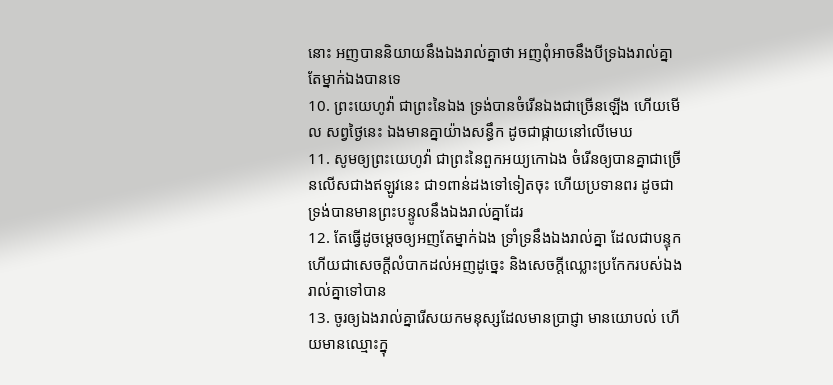នោះ អញបាននិយាយនឹងឯងរាល់គ្នាថា អញពុំអាចនឹងបីទ្រឯងរាល់គ្នាតែម្នាក់ឯងបានទេ
10. ព្រះយេហូវ៉ា ជាព្រះនៃឯង ទ្រង់បានចំរើនឯងជាច្រើនឡើង ហើយមើល សព្វថ្ងៃនេះ ឯងមានគ្នាយ៉ាងសន្ធឹក ដូចជាផ្កាយនៅលើមេឃ
11. សូមឲ្យព្រះយេហូវ៉ា ជាព្រះនៃពួកអយ្យកោឯង ចំរើនឲ្យបានគ្នាជាច្រើនលើសជាងឥឡូវនេះ ជា១ពាន់ដងទៅទៀតចុះ ហើយប្រទានពរ ដូចជាទ្រង់បានមានព្រះបន្ទូលនឹងឯងរាល់គ្នាដែរ
12. តែធ្វើដូចម្តេចឲ្យអញតែម្នាក់ឯង ទ្រាំទ្រនឹងឯងរាល់គ្នា ដែលជាបន្ទុក ហើយជាសេចក្ដីលំបាកដល់អញដូច្នេះ និងសេចក្ដីឈ្លោះប្រកែករបស់ឯងរាល់គ្នាទៅបាន
13. ចូរឲ្យឯងរាល់គ្នារើសយកមនុស្សដែលមានប្រាជ្ញា មានយោបល់ ហើយមានឈ្មោះក្នុ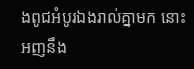ងពូជអំបូរឯងរាល់គ្នាមក នោះអញនឹង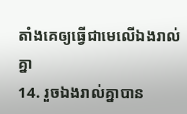តាំងគេឲ្យធ្វើជាមេលើឯងរាល់គ្នា
14. រួចឯងរាល់គ្នាបាន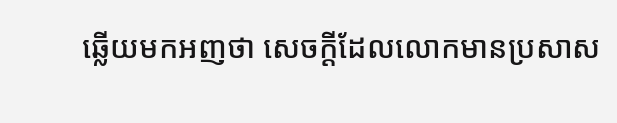ឆ្លើយមកអញថា សេចក្ដីដែលលោកមានប្រសាស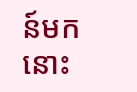ន៍មក នោះ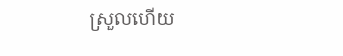ស្រួលហើយ